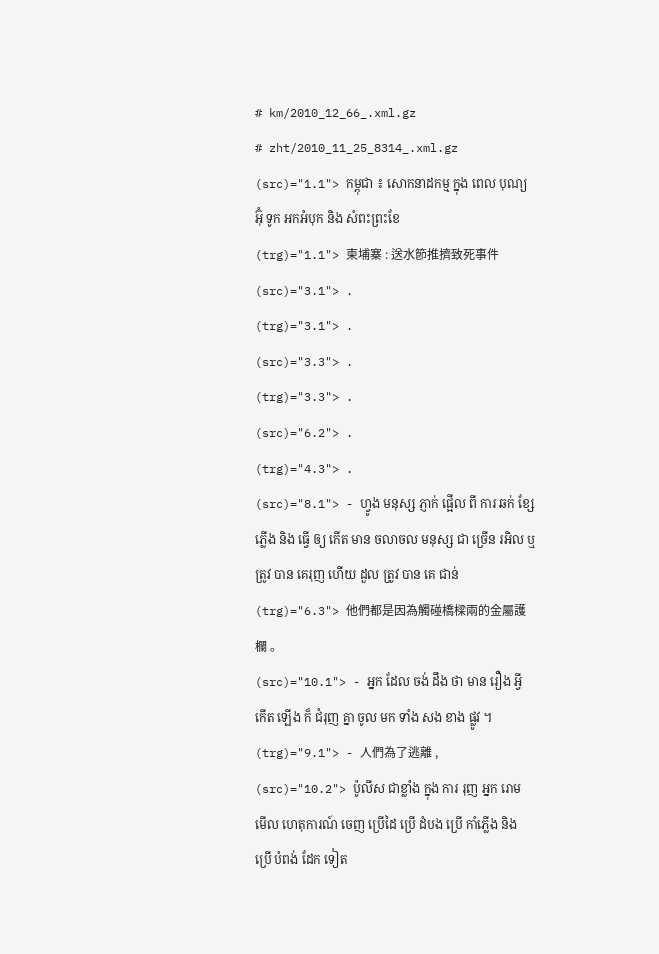# km/2010_12_66_.xml.gz
# zht/2010_11_25_8314_.xml.gz
(src)="1.1"> កម្ពុជា ៖ សោកនាដកម្ម ក្នុង ពេល បុណ្យ អ៊ុំ ទូក អកអំបុក និង សំពះព្រះខែ
(trg)="1.1"> 柬埔寨 : 送水節推擠致死事件
(src)="3.1"> .
(trg)="3.1"> .
(src)="3.3"> .
(trg)="3.3"> .
(src)="6.2"> .
(trg)="4.3"> .
(src)="8.1"> - ហ្វូង មនុស្ស ភ្ញាក់ ផ្អើល ពី ការ ឆក់ ខ្សែ ភ្លើង និង ធ្វើ ឲ្យ កើត មាន ចលាចល មនុស្ស ជា ច្រើន រអិល ឬ ត្រូវ បាន គេរុញ ហើយ ដួល ត្រូវ បាន គេ ជាន់
(trg)="6.3"> 他們都是因為觸碰橋樑兩的金屬護欄 。
(src)="10.1"> - អ្នក ដែល ចង់ ដឹង ថា មាន រឿង អ្វី កើត ឡើង ក៏ ជំរុញ គ្នា ចូល មក ទាំង សង ខាង ផ្លូវ ។
(trg)="9.1"> - 人們為了逃離 ,
(src)="10.2"> ប៉ូលីស ជាខ្លាំង ក្នុង ការ រុញ អ្នក រោម មើល ហេតុការណ៍ ចេញ ប្រើដៃ ប្រើ ដំបង ប្រើ កាំភ្លើង និង ប្រើ បំពង់ ដែក ទៀត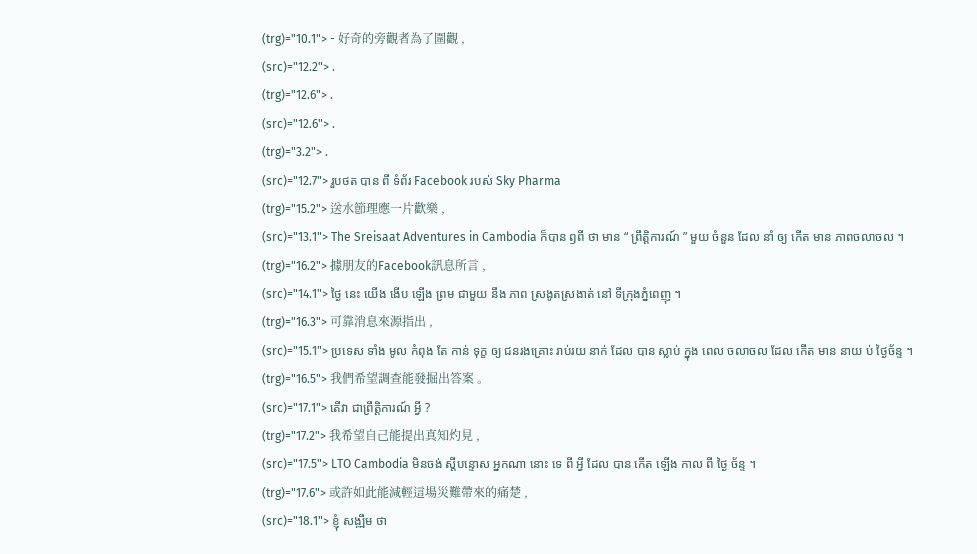(trg)="10.1"> - 好奇的旁觀者為了圍觀 ,
(src)="12.2"> .
(trg)="12.6"> .
(src)="12.6"> .
(trg)="3.2"> .
(src)="12.7"> រួបថត បាន ពី ទំព័រ Facebook របស់ Sky Pharma
(trg)="15.2"> 送水節理應一片歡樂 ,
(src)="13.1"> The Sreisaat Adventures in Cambodia ក៏បាន ឭពី ថា មាន “ ព្រឹត្តិការណ៍ ” មួយ ចំនួន ដែល នាំ ឲ្យ កើត មាន ភាពចលាចល ។
(trg)="16.2"> 據朋友的Facebook訊息所言 ,
(src)="14.1"> ថ្ងៃ នេះ យើង ងើប ឡើង ព្រម ជាមួយ នឹង ភាព ស្រងូតស្រងាត់ នៅ ទីក្រុងភ្នំពេញុ ។
(trg)="16.3"> 可靠消息來源指出 ,
(src)="15.1"> ប្រទេស ទាំង មូល កំពុង តែ កាន់ ទុក្ខ ឲ្យ ជនរងគ្រោះ រាប់រយ នាក់ ដែល បាន ស្លាប់ ក្នុង ពេល ចលាចល ដែល កើត មាន នាយ ប់ ថ្ងៃច័ន្ទ ។
(trg)="16.5"> 我們希望調查能發掘出答案 。
(src)="17.1"> តើវា ជាព្រឹត្តិការណ៍ អ្វី ?
(trg)="17.2"> 我希望自己能提出真知灼見 ,
(src)="17.5"> LTO Cambodia មិនចង់ ស្តីបន្ទោស អ្នកណា នោះ ទេ ពី អ្វី ដែល បាន កើត ឡើង កាល ពី ថ្ងៃ ច័ន្ទ ។
(trg)="17.6"> 或許如此能減輕這場災難帶來的痛楚 ,
(src)="18.1"> ខ្ញុំ សង្ឍឹម ថា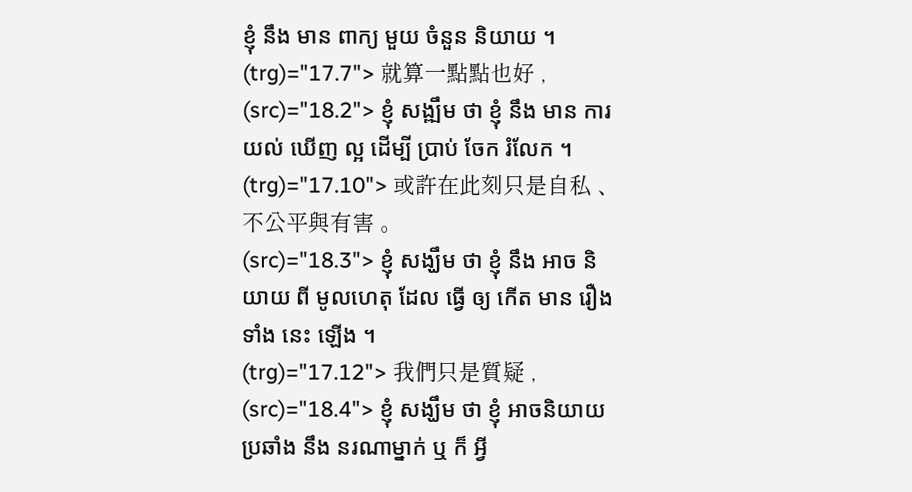ខ្ញុំ នឹង មាន ពាក្យ មួយ ចំនួន និយាយ ។
(trg)="17.7"> 就算一點點也好 ,
(src)="18.2"> ខ្ញុំ សង្ឍឹម ថា ខ្ញុំ នឹង មាន ការ យល់ ឃើញ ល្អ ដើម្បី ប្រាប់ ចែក រំលែក ។
(trg)="17.10"> 或許在此刻只是自私 、 不公平與有害 。
(src)="18.3"> ខ្ញុំ សង្ឃឹម ថា ខ្ញុំ នឹង អាច និយាយ ពី មូលហេតុ ដែល ធ្វើ ឲ្យ កើត មាន រឿង ទាំង នេះ ឡើង ។
(trg)="17.12"> 我們只是質疑 ,
(src)="18.4"> ខ្ញុំ សង្ឃឹម ថា ខ្ញុំ អាចនិយាយ ប្រឆាំង នឹង នរណាម្នាក់ ឬ ក៏ អ្វី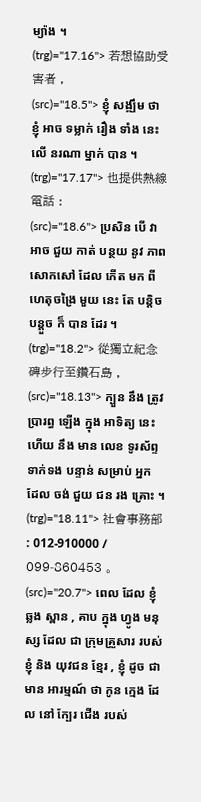ម្យ៉ាង ។
(trg)="17.16"> 若想協助受害者 ,
(src)="18.5"> ខ្ញុំ សង្ឍឹម ថា ខ្ញុំ អាច ទម្លាក់ រឿង ទាំង នេះ លើ នរណា ម្នាក់ បាន ។
(trg)="17.17"> 也提供熱線電話 :
(src)="18.6"> ប្រសិន បើ វា អាច ជួយ កាត់ បន្ថយ នូវ ភាព សោកសៅ ដែល កើត មក ពី ហេតុចង្រៃ មួយ នេះ តែ បន្តិច បន្តួច ក៏ បាន ដែរ ។
(trg)="18.2"> 從獨立紀念碑步行至鑽石島 ,
(src)="18.13"> ក្បួន នឹង ត្រូវ ប្រារព្ធ ឡើង ក្នុង អាទិត្យ នេះ ហើយ នឹង មាន លេខ ទូរស័ព្ទ ទាក់ទង បន្ទាន់ សម្រាប់ អ្នក ដែល ចង់ ជួយ ជន រង គ្រោះ ។
(trg)="18.11"> 社會事務部 : 012-910000 / 099-860453 。
(src)="20.7"> ពេល ដែល ខ្ញុំ ឆ្លង ស្ពាន , គាប ក្នុង ហ្វូង មនុស្ស ដែល ជា ក្រុមគ្រួសារ របស់ ខ្ញុំ និង យុវជន ខ្មែរ , ខ្ញុំ ដូច ជា មាន អារម្មណ៍ ថា កូន ក្មេង ដែល នៅ ក្បែរ ជើង របស់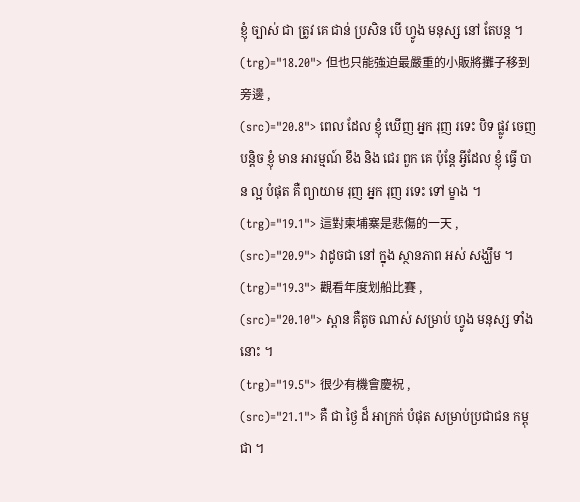ខ្ញុំ ច្បាស់ ជា ត្រូវ គេ ជាន់ ប្រសិន បើ ហ្វូង មនុស្ស នៅ តែបន្ត ។
(trg)="18.20"> 但也只能強迫最嚴重的小販將攤子移到旁邊 ,
(src)="20.8"> ពេល ដែល ខ្ញុំ ឃើញ អ្នក រុញ រទេះ បិទ ផ្លូវ ចេញ បន្តិច ខ្ញុំ មាន អារម្មណ៍ ខឹង និង ជេរ ពួក គេ ប៉ុន្តែ អ្វីដែល ខ្ញុំ ធ្វើ បាន ល្អ បំផុត គឺ ព្យាយាម រុញ អ្នក រុញ រទេះ ទៅ ម្ខាង ។
(trg)="19.1"> 這對柬埔寨是悲傷的一天 ,
(src)="20.9"> វាដូចជា នៅ ក្នុង ស្ថានភាព អស់ សង្ឃឹម ។
(trg)="19.3"> 觀看年度划船比賽 ,
(src)="20.10"> ស្ពាន គឺតូច ណាស់ សម្រាប់ ហ្វូង មនុស្ស ទាំង នោះ ។
(trg)="19.5"> 很少有機會慶祝 ,
(src)="21.1"> គឺ ជា ថ្ងៃ ដ៏ អាក្រក់ បំផុត សម្រាប់ប្រជាជន កម្ពុជា ។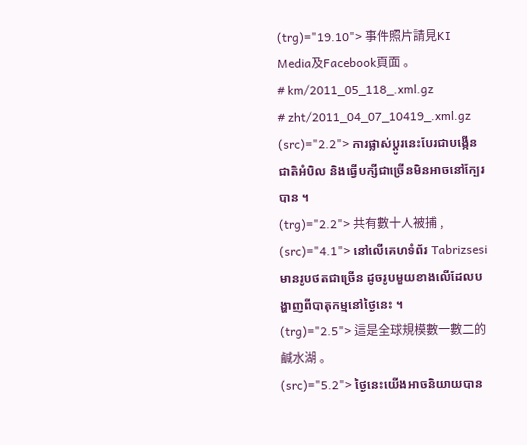(trg)="19.10"> 事件照片請見KI Media及Facebook頁面 。
# km/2011_05_118_.xml.gz
# zht/2011_04_07_10419_.xml.gz
(src)="2.2"> ការផ្លាស់ប្តូរនេះបែរជាបង្កើនជាតិអំបិល និងធ្វើបក្សីជាច្រើនមិនអាចនៅក្បែរបាន ។
(trg)="2.2"> 共有數十人被捕 ,
(src)="4.1"> នៅលើគេហទំព័រ Tabrizsesi មានរូបថតជាច្រើន ដូចរូបមួយខាងលើដែលបង្ហាញពីបាតុកម្មនៅថ្ងៃនេះ ។
(trg)="2.5"> 這是全球規模數一數二的鹹水湖 。
(src)="5.2"> ថ្ងៃនេះយើងអាចនិយាយបាន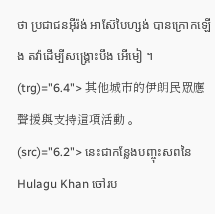ថា ប្រជាជនអ៊ីរ៉ង់ អាស៊ែបៃហ្សង់ បានក្រោកឡើង តវ៉ាដើម្បីសង្គ្រោះបឹង អើមៀ ។
(trg)="6.4"> 其他城市的伊朗民眾應聲援與支持這項活動 。
(src)="6.2"> នេះជាកន្លែងបញ្ចុះសពនៃ Hulagu Khan ចៅរប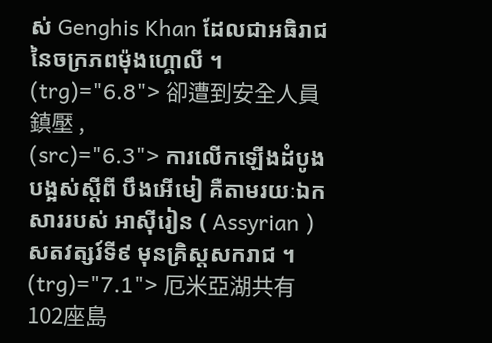ស់ Genghis Khan ដែលជាអធិរាជនៃចក្រភពម៉ុងហ្គោលី ។
(trg)="6.8"> 卻遭到安全人員鎮壓 ,
(src)="6.3"> ការលើកឡើងដំបូងបង្អស់ស្ដីពី បឹងអើមៀ គឺតាមរយៈឯកសាររបស់ អាស៊ីរៀន ( Assyrian ) សតវត្សរ៍ទី៩ មុនគ្រិស្តសករាជ ។
(trg)="7.1"> 厄米亞湖共有102座島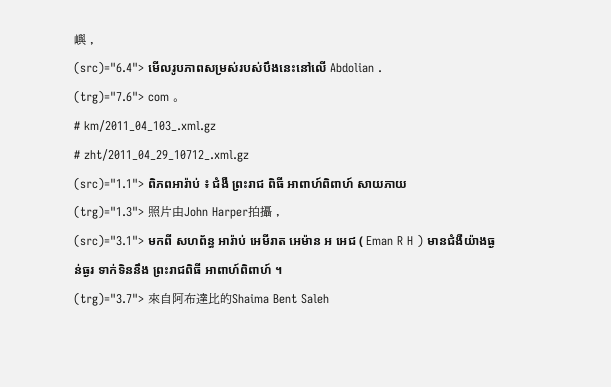嶼 ,
(src)="6.4"> មើលរូបភាពសម្រស់របស់បឹងនេះនៅលើ Abdolian .
(trg)="7.6"> com 。
# km/2011_04_103_.xml.gz
# zht/2011_04_29_10712_.xml.gz
(src)="1.1"> ពិភពអារ៉ាប់ ៖ ជំងឺ ព្រះរាជ ពិធី អាពាហ៍ពិពាហ៍ សាយភាយ
(trg)="1.3"> 照片由John Harper拍攝 ,
(src)="3.1"> មកពី សហព័ន្ធ អារ៉ាប់ អេមីរាត អេម៉ាន អ អេជ ( Eman R H ) មានជំងឺយ៉ាងធ្ងន់ធ្ងរ ទាក់ទិននឹង ព្រះរាជពិធី អាពាហ៍ពិពាហ៍ ។
(trg)="3.7"> 來自阿布達比的Shaima Bent Saleh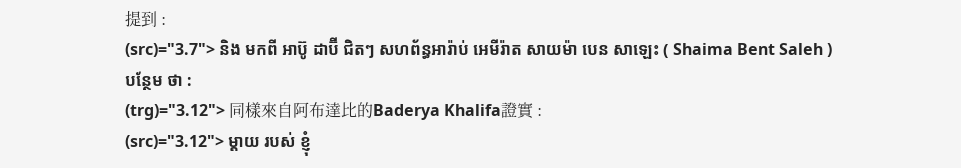提到 :
(src)="3.7"> និង មកពី អាប៊ូ ដាប៊ី ជិតៗ សហព័ន្ធអារ៉ាប់ អេមីរ៉ាត សាយម៉ា បេន សាឡេះ ( Shaima Bent Saleh ) បន្ថែម ថា :
(trg)="3.12"> 同樣來自阿布達比的Baderya Khalifa證實 :
(src)="3.12"> ម្តាយ របស់ ខ្ញុំ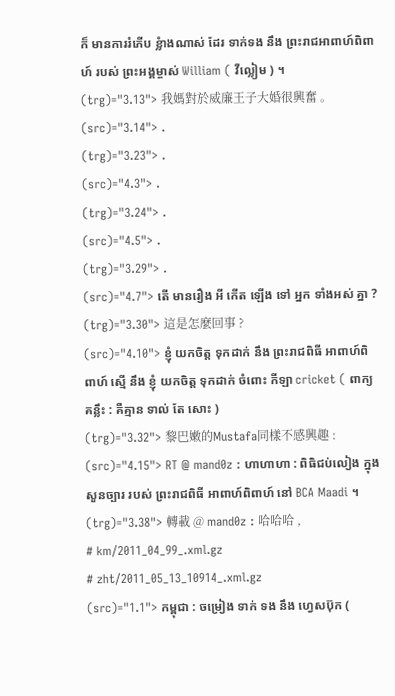ក៏ មានការរំភើប ខ្លំាងណាស់ ដែរ ទាក់ទង នឹង ព្រះរាជអាពាហ៍ពិពាហ៍ របស់ ព្រះអង្គម្ចាស់ William ( វីល្លៀម ) ។
(trg)="3.13"> 我媽對於威廉王子大婚很興奮 。
(src)="3.14"> .
(trg)="3.23"> .
(src)="4.3"> .
(trg)="3.24"> .
(src)="4.5"> .
(trg)="3.29"> .
(src)="4.7"> តើ មានរឿង អី កើត ឡើង ទៅ អ្នក ទាំងអស់ គ្នា ?
(trg)="3.30"> 這是怎麼回事 ?
(src)="4.10"> ខ្ញុំ យកចិត្ត ទុកដាក់ នឹង ព្រះរាជពិធី អាពាហ៍ពិពាហ៍ ស្មើ នឹង ខ្ញុំ យកចិត្ត ទុកដាក់ ចំពោះ កីឡា cricket ( ពាក្យ គន្លឹះ : គឺគ្មាន ទាល់ តែ សោះ )
(trg)="3.32"> 黎巴嫩的Mustafa同樣不感興趣 :
(src)="4.15"> RT @ mand0z : ហាហាហា : ពិធិជប់លៀង ក្នុង សួនច្បារ របស់ ព្រះរាជពិធី អាពាហ៍ពិពាហ៍ នៅ BCA Maadi ។
(trg)="3.38"> 轉載 @ mand0z : 哈哈哈 ,
# km/2011_04_99_.xml.gz
# zht/2011_05_13_10914_.xml.gz
(src)="1.1"> កម្ពុជា : ចម្រៀង ទាក់ ទង នឹង ហ្វេសប៊ុក (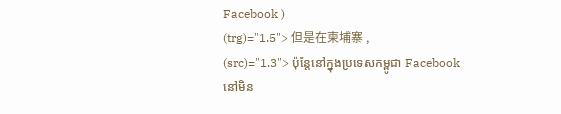Facebook )
(trg)="1.5"> 但是在柬埔寨 ,
(src)="1.3"> ប៉ុន្តែនៅក្នុងប្រទេសកម្ពូជា Facebook នៅមិន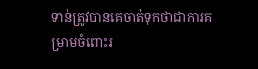ទាន់ត្រូវបានគេចាត់ទុកថាជាការគម្រាមចំពោះរ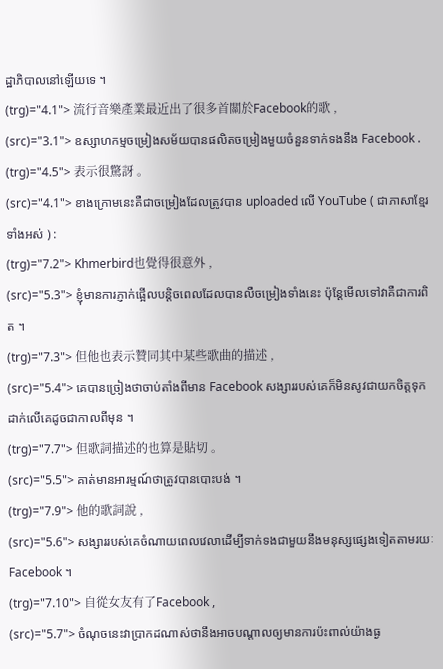ដ្ឋាភិបាលនៅឡើយទេ ។
(trg)="4.1"> 流行音樂產業最近出了很多首關於Facebook的歌 ,
(src)="3.1"> ឧស្សាហកម្មចម្រៀងសម័យបានផលិតចម្រៀងមួយចំនួនទាក់ទងនឹង Facebook .
(trg)="4.5"> 表示很驚訝 。
(src)="4.1"> ខាងក្រោមនេះគឺជាចម្រៀងដែលត្រូវបាន uploaded លើ YouTube ( ជាភាសាខ្មែរទាំងអស់ ) :
(trg)="7.2"> Khmerbird也覺得很意外 ,
(src)="5.3"> ខ្ញុំមានការភ្ញាក់ផ្អើលបន្តិចពេលដែលបានលឺចម្រៀងទាំងនេះ ប៉ុន្តែមើលទៅវាគឺជាការពិត ។
(trg)="7.3"> 但他也表示贊同其中某些歌曲的描述 ,
(src)="5.4"> គេបានច្រៀងថាចាប់តាំងពីមាន Facebook សង្សាររបស់គេក៏មិនសូវជាយកចិត្តទុកដាក់លើគេដូចជាកាលពីមុន ។
(trg)="7.7"> 但歌詞描述的也算是貼切 。
(src)="5.5"> គាត់មានអារម្មណ៍ថាត្រូវបានបោះបង់ ។
(trg)="7.9"> 他的歌詞說 ,
(src)="5.6"> សង្សាររបស់គេចំណាយពេលវេលាដើម្បីទាក់ទងជាមួយនឹងមនុស្សផ្សេងទៀតតាមរយៈ Facebook ។
(trg)="7.10"> 自從女友有了Facebook ,
(src)="5.7"> ចំណុចនេះវាប្រាកដណាស់ថានឹងអាចបណ្តាលឲ្យមានការប៉ះពាល់យ៉ាងធ្ង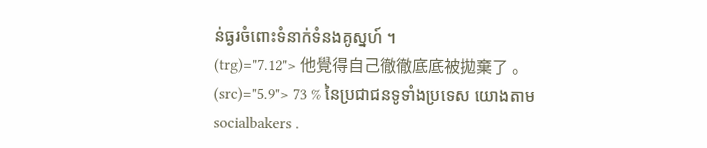ន់ធ្ងរចំពោះទំនាក់ទំនងគូស្នហ៍ ។
(trg)="7.12"> 他覺得自己徹徹底底被拋棄了 。
(src)="5.9"> 73 % នៃប្រជាជនទូទាំងប្រទេស យោងតាម socialbakers .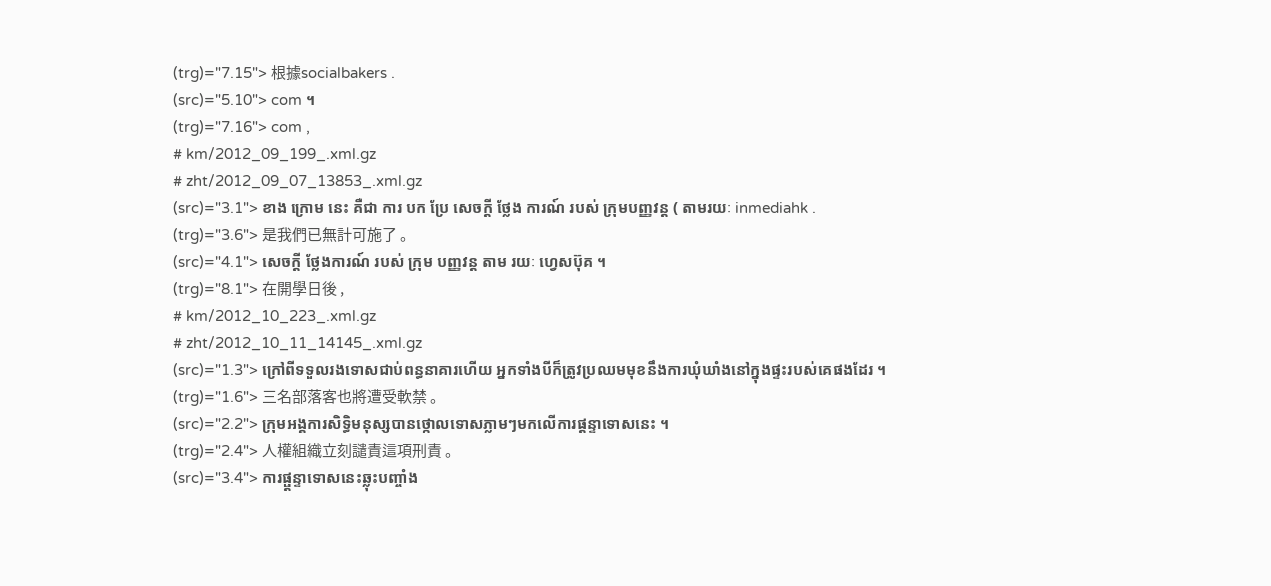(trg)="7.15"> 根據socialbakers .
(src)="5.10"> com ។
(trg)="7.16"> com ,
# km/2012_09_199_.xml.gz
# zht/2012_09_07_13853_.xml.gz
(src)="3.1"> ខាង ក្រោម នេះ គឺជា ការ បក ប្រែ សេចក្ដី ថ្លែង ការណ៍ របស់ ក្រុមបញ្ញវន្ត ( តាមរយៈ inmediahk .
(trg)="3.6"> 是我們已無計可施了 。
(src)="4.1"> សេចក្ដី ថ្លែងការណ៍ របស់ ក្រុម បញ្ញវន្ដ តាម រយៈ ហ្វេសប៊ុគ ។
(trg)="8.1"> 在開學日後 ,
# km/2012_10_223_.xml.gz
# zht/2012_10_11_14145_.xml.gz
(src)="1.3"> ក្រៅពីទទួលរងទោសជាប់ពន្ធនាគារហើយ អ្នកទាំងបីក៏ត្រូវប្រឈមមុខនឹងការឃុំឃាំងនៅក្នុងផ្ទះរបស់គេផងដែរ ។
(trg)="1.6"> 三名部落客也將遭受軟禁 。
(src)="2.2"> ក្រុមអង្គការសិទ្ធិមនុស្សបានថ្កោលទោសភ្លាមៗមកលើការផ្តន្ទាទោសនេះ ។
(trg)="2.4"> 人權組織立刻譴責這項刑責 。
(src)="3.4"> ការផ្ផ្តន្ទាទោសនេះឆ្លុះបញ្ចាំង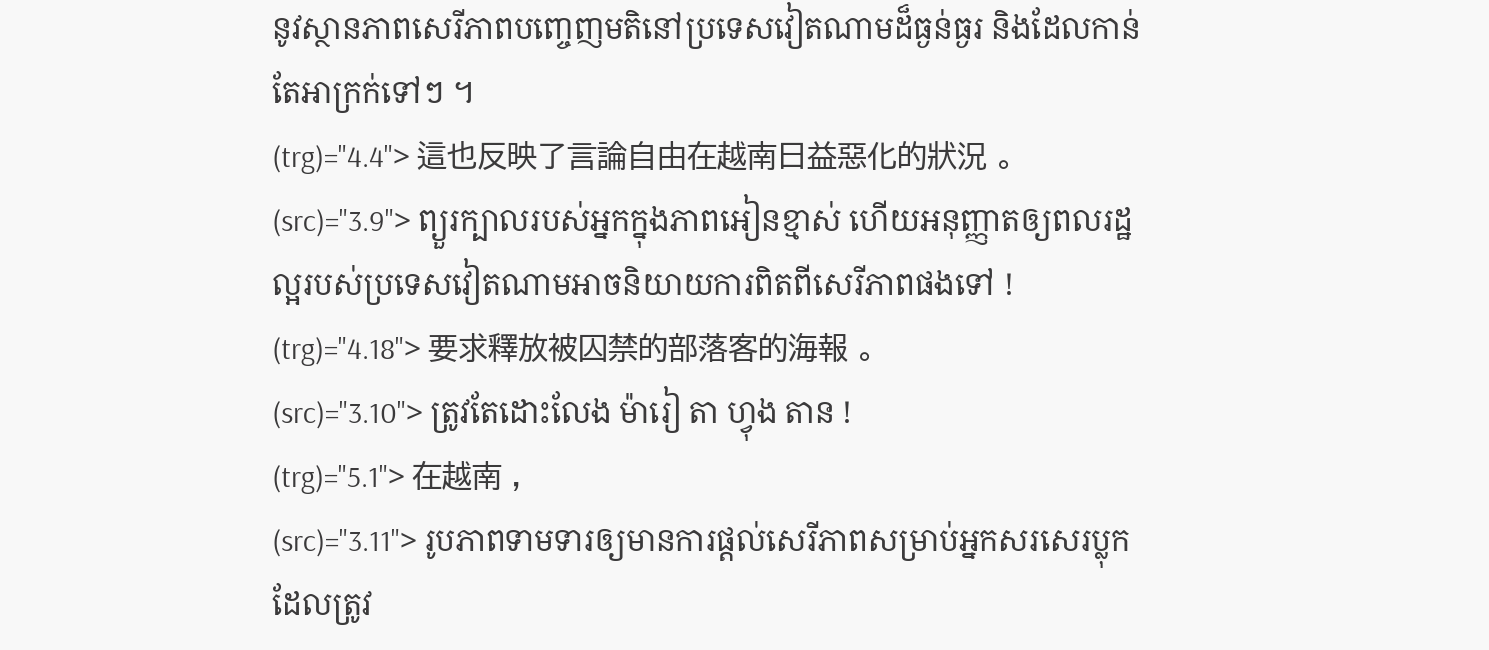នូវស្ថានភាពសេរីភាពបញ្ចេញមតិនៅប្រទេសវៀតណាមដ៏ធ្ងន់ធ្ងរ និងដែលកាន់តែអាក្រក់ទៅៗ ។
(trg)="4.4"> 這也反映了言論自由在越南日益惡化的狀況 。
(src)="3.9"> ព្យួរក្បាលរបស់អ្នកក្នុងភាពអៀនខ្មាស់ ហើយអនុញ្ញាតឲ្យពលរដ្ឋល្អរបស់ប្រទេសវៀតណាមអាចនិយាយការពិតពីសេរីភាពផងទៅ !
(trg)="4.18"> 要求釋放被囚禁的部落客的海報 。
(src)="3.10"> ត្រូវតែដោះលែង ម៉ារៀ តា ហ្វុង តាន !
(trg)="5.1"> 在越南 ,
(src)="3.11"> រូបភាពទាមទារឲ្យមានការផ្ដល់សេរីភាពសម្រាប់អ្នកសរសេរប្លុកដែលត្រូវ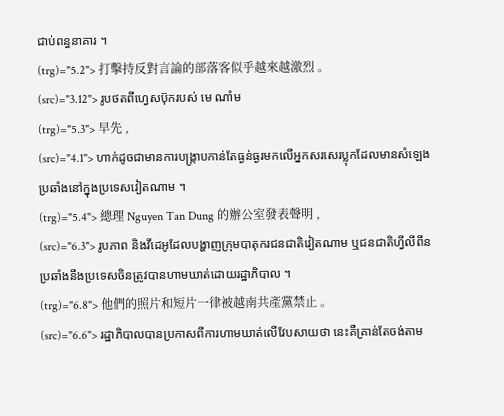ជាប់ពន្ធនាគារ ។
(trg)="5.2"> 打擊持反對言論的部落客似乎越來越激烈 。
(src)="3.12"> រូបថតពីហ្វេសប៊ុករបស់ មេ ណាំម
(trg)="5.3"> 早先 ,
(src)="4.1"> ហាក់ដូចជាមានការបង្រ្កាបកាន់តែធ្ងន់ធ្ងរមកលើអ្នកសរសេរប្លុកដែលមានសំឡេងប្រឆាំងនៅក្នុងប្រទេសវៀតណាម ។
(trg)="5.4"> 總理 Nguyen Tan Dung 的辦公室發表聲明 ,
(src)="6.3"> រូបភាព និងវីដេអូដែលបង្ហាញក្រុមបាតុករជនជាតិវៀតណាម ឬជនជាតិហ្វីលីពីនប្រឆាំងនឹងប្រទេសចិនត្រូវបានហាមឃាត់ដោយរដ្ឋាភិបាល ។
(trg)="6.8"> 他們的照片和短片一律被越南共產黨禁止 。
(src)="6.6"> រដ្ឋាភិបាលបានប្រកាសពីការហាមឃាត់លើវែបសាយថា នេះគឺគ្រាន់តែចង់តាម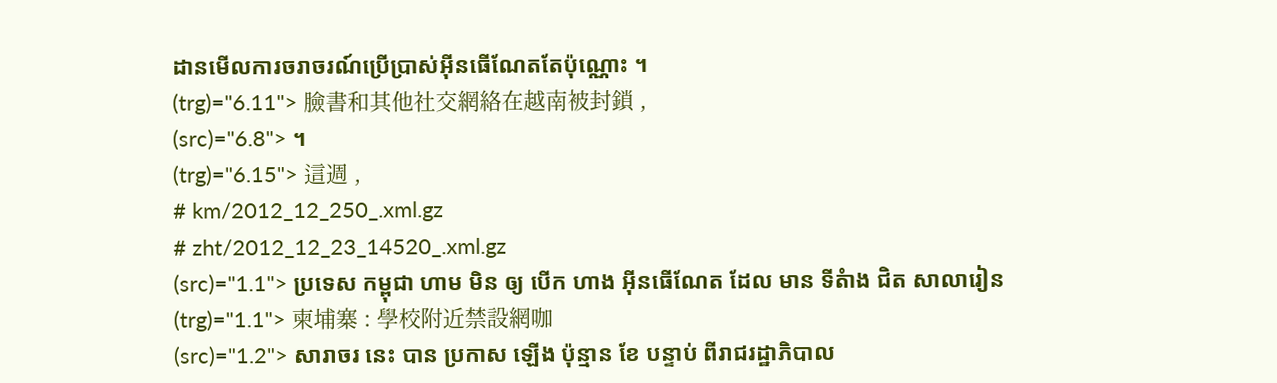ដានមើលការចរាចរណ៍ប្រើប្រាស់អ៊ីនធើណែតតែប៉ុណ្ណោះ ។
(trg)="6.11"> 臉書和其他社交網絡在越南被封鎖 ,
(src)="6.8"> ។
(trg)="6.15"> 這週 ,
# km/2012_12_250_.xml.gz
# zht/2012_12_23_14520_.xml.gz
(src)="1.1"> ប្រទេស កម្ពុជា ហាម មិន ឲ្យ បើក ហាង អ៊ីនធើណែត ដែល មាន ទីតំាង ជិត សាលារៀន
(trg)="1.1"> 柬埔寨 : 學校附近禁設網咖
(src)="1.2"> សារាចរ នេះ បាន ប្រកាស ឡើង ប៉ុន្មាន ខែ បន្ទាប់ ពីរាជរដ្ឋាភិបាល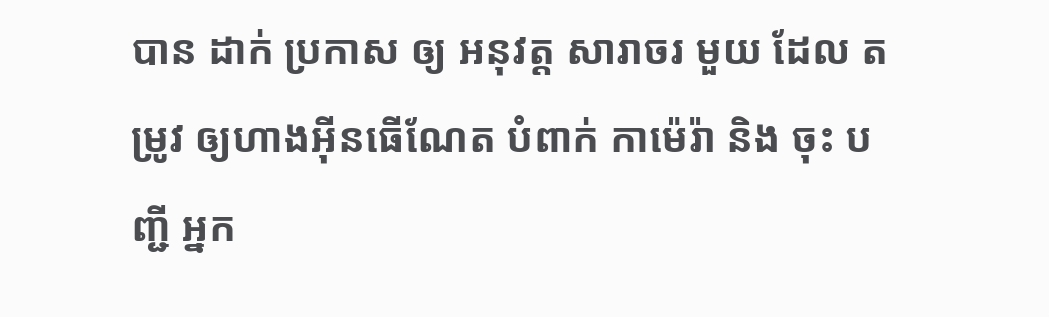បាន ដាក់ ប្រកាស ឲ្យ អនុវត្ត សារាចរ មួយ ដែល តម្រូវ ឲ្យហាងអ៊ីនធើណែត បំពាក់ កាម៉េរ៉ា និង ចុះ បញ្ជី អ្នក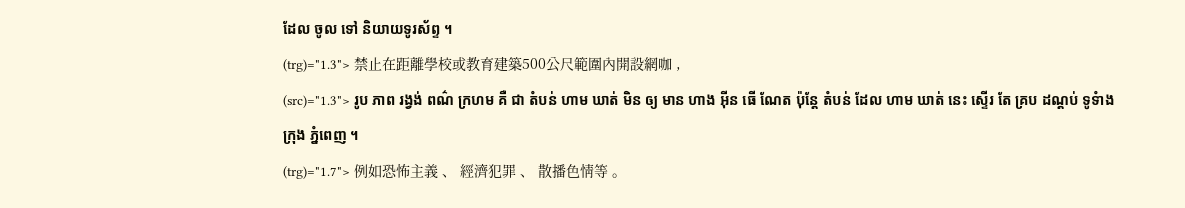ដែល ចូល ទៅ និយាយទូរស័ព្ទ ។
(trg)="1.3"> 禁止在距離學校或教育建築500公尺範圍內開設網咖 ,
(src)="1.3"> រូប ភាព រង្វង់ ពណ៌ ក្រហម គឺ ជា តំបន់ ហាម ឃាត់ មិន ឲ្យ មាន ហាង អ៊ីន ធើ ណែត ប៉ុន្តែ តំបន់ ដែល ហាម ឃាត់ នេះ ស្ទើរ តែ គ្រប ដណ្តប់ ទូទំាង ក្រុង ភ្នំពេញ ។
(trg)="1.7"> 例如恐怖主義 、 經濟犯罪 、 散播色情等 。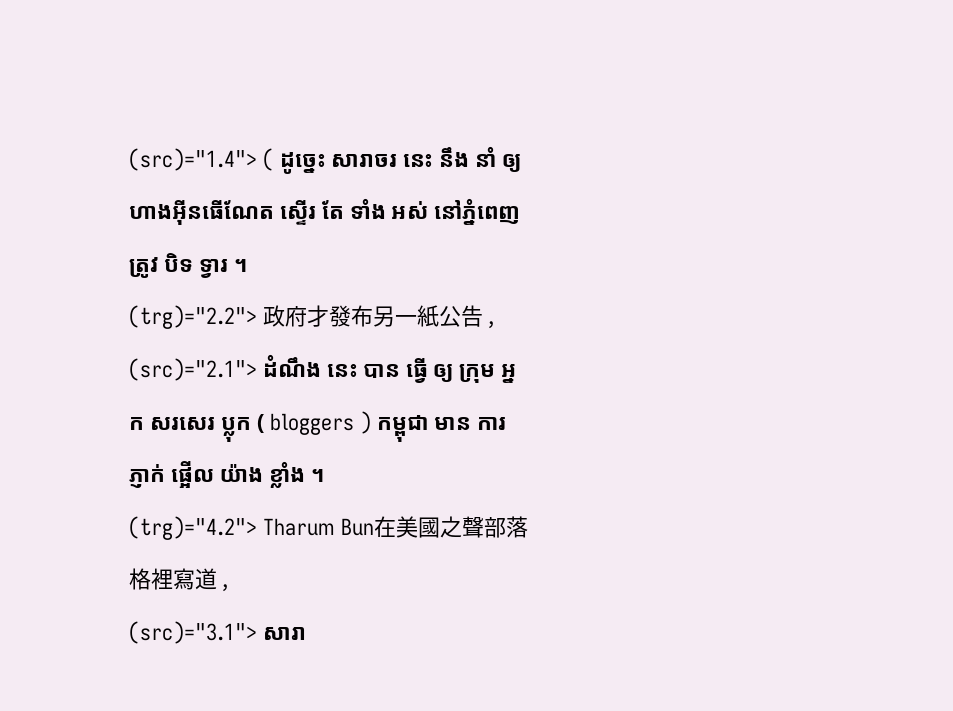(src)="1.4"> ( ដូច្នេះ សារាចរ នេះ នឹង នាំ ឲ្យ ហាងអ៊ីនធើណែត ស្ទើរ តែ ទាំង អស់ នៅភ្នំពេញ ត្រូវ បិទ ទ្វារ ។
(trg)="2.2"> 政府才發布另一紙公告 ,
(src)="2.1"> ដំណឹង នេះ បាន ធ្វើ ឲ្យ ក្រុម អ្នក សរសេរ ប្លុក ( bloggers ) កម្ពុជា មាន ការ ភ្ញាក់ ផ្អើល យ៉ាង ខ្លាំង ។
(trg)="4.2"> Tharum Bun在美國之聲部落格裡寫道 ,
(src)="3.1"> សារា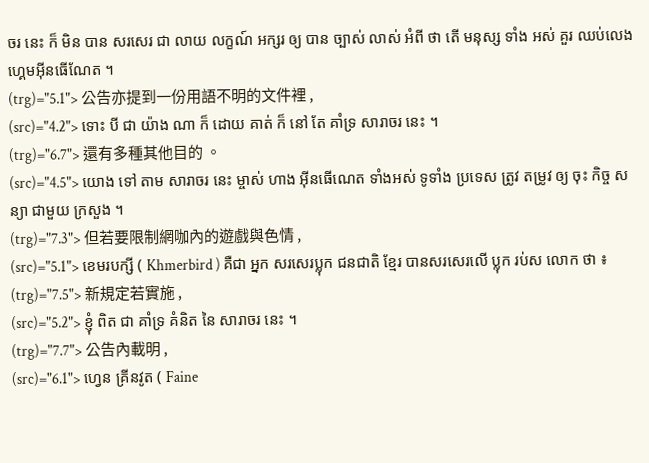ចរ នេះ ក៏ មិន បាន សរសេរ ជា លាយ លក្ខណ៍ អក្សរ ឲ្យ បាន ច្បាស់ លាស់ អំពី ថា តើ មនុស្ស ទាំង អស់ គួរ ឈប់លេងហ្គេមអ៊ីនធើណែត ។
(trg)="5.1"> 公告亦提到一份用語不明的文件裡 ,
(src)="4.2"> ទោះ បី ជា យ៉ាង ណា ក៏ ដោយ គាត់ ក៏ នៅ តែ គាំទ្រ សារាចរ នេះ ។
(trg)="6.7"> 還有多種其他目的 。
(src)="4.5"> យោង ទៅ តាម សារាចរ នេះ ម្ចាស់ ហាង អ៊ីនធើណេត ទាំងអស់ ទូទាំង ប្រទេស ត្រូវ តម្រូវ ឲ្យ ចុះ កិច្ច សន្យា ជាមួយ ក្រសួង ។
(trg)="7.3"> 但若要限制網咖內的遊戲與色情 ,
(src)="5.1"> ខេមរបក្សី ( Khmerbird ) គឺជា អ្នក សរសេរប្លុក ជនជាតិ ខ្មែរ បានសរសេរលើ ប្លុក រប់ស លោក ថា ៖
(trg)="7.5"> 新規定若實施 ,
(src)="5.2"> ខ្ញុំ ពិត ជា គាំទ្រ គំនិត នៃ សារាចរ នេះ ។
(trg)="7.7"> 公告內載明 ,
(src)="6.1"> ហ្វេន គ្រីនវូត ( Faine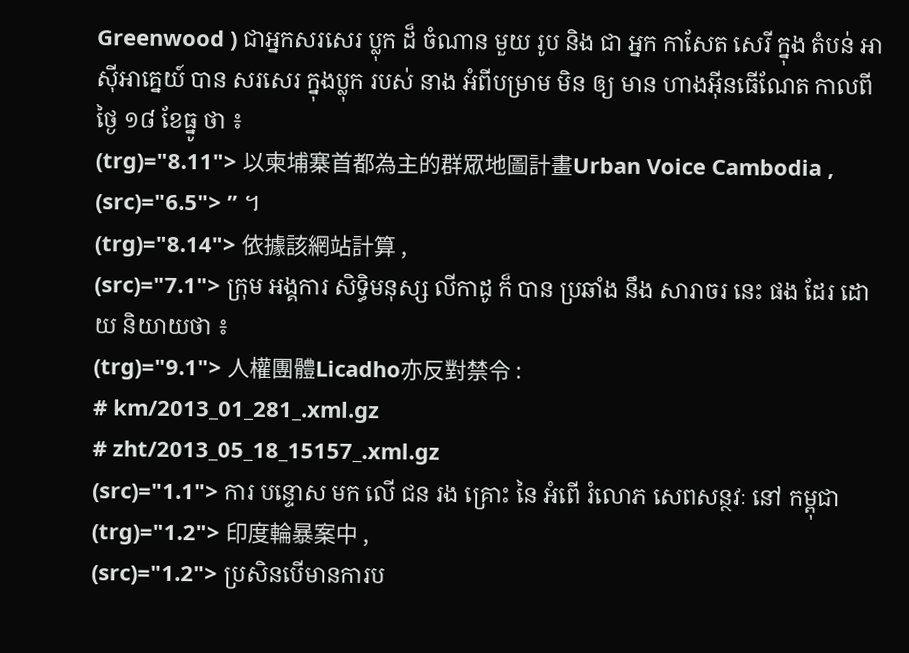Greenwood ) ជាអ្នកសរសេរ ប្លុក ដ៏ ចំណាន មួយ រូប និង ជា អ្នក កាសែត សេរី ក្នុង តំបន់ អាស៊ីអាគ្នេយ៍ បាន សរសេរ ក្នុងប្លុក របស់ នាង អំពីបម្រាម មិន ឲ្យ មាន ហាងអ៊ីនធើណែត កាលពីថ្ងៃ ១៨ ខែធ្នូ ថា ៖
(trg)="8.11"> 以柬埔寨首都為主的群眾地圖計畫Urban Voice Cambodia ,
(src)="6.5"> ” ។
(trg)="8.14"> 依據該網站計算 ,
(src)="7.1"> ក្រុម អង្គការ សិទ្ធិមនុស្ស លីកាដូ ក៏ បាន ប្រឆាំង នឹង សារាចរ នេះ ផង ដែរ ដោយ និយាយថា ៖
(trg)="9.1"> 人權團體Licadho亦反對禁令 :
# km/2013_01_281_.xml.gz
# zht/2013_05_18_15157_.xml.gz
(src)="1.1"> ការ បន្ទោស មក លើ ជន រង គ្រោះ នៃ អំពើ រំលោភ សេពសន្ថវៈ នៅ កម្ពុជា
(trg)="1.2"> 印度輪暴案中 ,
(src)="1.2"> ប្រសិនបើមានការប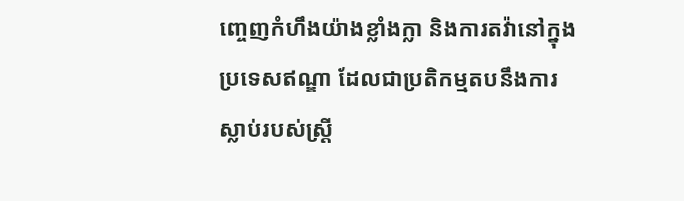ញ្ចេញកំហឹងយ៉ាងខ្លាំងក្លា និងការតវ៉ានៅក្នុងប្រទេសឥណ្ឌា ដែលជាប្រតិកម្មតបនឹងការស្លាប់របស់ស្រ្តី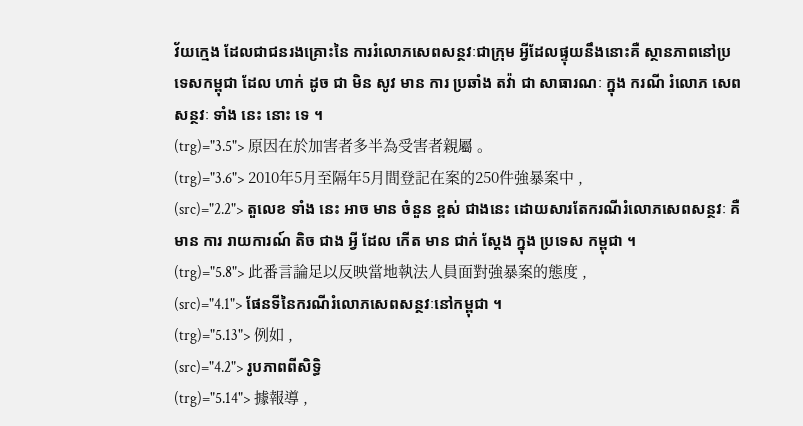វ័យក្មេង ដែលជាជនរងគ្រោះនៃ ការរំលោភសេពសន្ថវៈជាក្រុម អ្វីដែលផ្ទុយនឹងនោះគឺ ស្ថានភាពនៅប្រទេសកម្ពុជា ដែល ហាក់ ដូច ជា មិន សូវ មាន ការ ប្រឆាំង តវ៉ា ជា សាធារណៈ ក្នុង ករណី រំលោភ សេព សន្ថវៈ ទាំង នេះ នោះ ទេ ។
(trg)="3.5"> 原因在於加害者多半為受害者親屬 。
(trg)="3.6"> 2010年5月至隔年5月間登記在案的250件強暴案中 ,
(src)="2.2"> តួលេខ ទាំង នេះ អាច មាន ចំនួន ខ្ពស់ ជាងនេះ ដោយសារតែករណីរំលោភសេពសន្ថវៈ គឺ មាន ការ រាយការណ៍ តិច ជាង អ្វី ដែល កើត មាន ជាក់ ស្តែង ក្នុង ប្រទេស កម្ពុជា ។
(trg)="5.8"> 此番言論足以反映當地執法人員面對強暴案的態度 ,
(src)="4.1"> ផែនទីនៃករណីរំលោភសេពសន្ថវៈនៅកម្ពុជា ។
(trg)="5.13"> 例如 ,
(src)="4.2"> រូបភាពពីសិទ្ធិ
(trg)="5.14"> 據報導 ,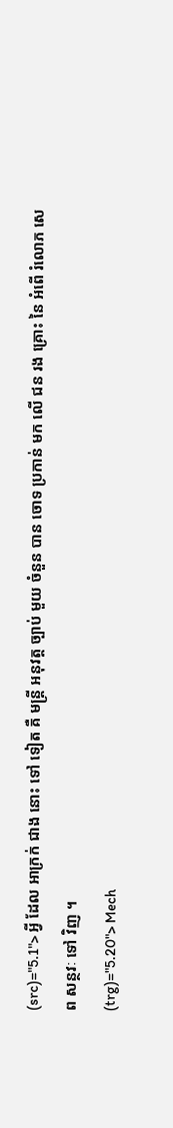(src)="5.1"> អ្វី ដែល អាក្រក់ ជាង នោះ ទៅ ទៀត គឺ មន្រ្តី អនុវត្ត ច្បាប់ មួយ ចំនួន បាន ចោទ ប្រកាន់ មក លើ ជន រង គ្រោះ នៃ អំពើ រំលោភ សេព សន្ថវៈ ទៅ វិញ ។
(trg)="5.20"> Mech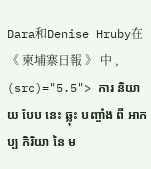Dara和Denise Hruby在 《 柬埔寨日報 》 中 ,
(src)="5.5"> ការ និយាយ បែប នេះ ឆ្លុះ បញ្ចាំង ពី អាកប្ប កិរិយា នៃ ម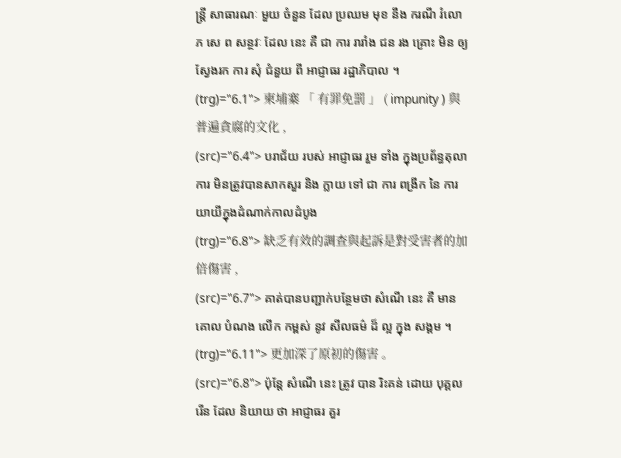ន្រ្តី សាធារណៈ មួយ ចំនួន ដែល ប្រឈម មុខ នឹង ករណី រំលោភ សេ ព សន្ថវៈ ដែល នេះ គឺ ជា ការ រារាំង ជន រង គ្រោះ មិន ឲ្យ ស្វែងរក ការ សុំ ជំនួយ ពី អាជ្ញាធរ រដ្ឋាភិបាល ។
(trg)="6.1"> 柬埔寨 「 有罪免罰 」 ( impunity ) 與普遍貪腐的文化 ,
(src)="6.4"> បរាជ័យ របស់ អាជ្ញាធរ រួម ទាំង ក្នុងប្រព័ន្ធតុលាការ មិនត្រូវបានសាកសួរ និង ក្លាយ ទៅ ជា ការ ពង្រីក នៃ ការ យាយីក្នុងដំណាក់កាលដំបូង
(trg)="6.8"> 缺乏有效的調查與起訴是對受害者的加倍傷害 ,
(src)="6.7"> គាត់បានបញ្ជាក់បន្ថែមថា សំណើ នេះ គឺ មាន គោល បំណង លើក កម្ពស់ នូវ សីលធម៌ ដ៏ ល្អ ក្នុង សង្គម ។
(trg)="6.11"> 更加深了原初的傷害 。
(src)="6.8"> ប៉ុន្តែ សំណើ នេះ ត្រូវ បាន រិះគន់ ដោយ បុគ្គល រើន ដែល និយាយ ថា អាជ្ញាធរ គួរ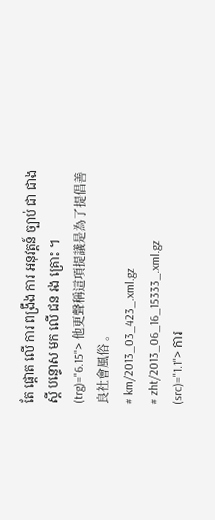តែ ផ្តោត លើ ការ ពង្រឹង ការ អនុវត្តន៍ ច្បាប់ ជា ជាង ស្ដី បន្ទោស មក លើ ជន រង គ្រោះ ។
(trg)="6.15"> 他更聲稱這項提議是為了提倡善良社會風俗 。
# km/2013_03_423_.xml.gz
# zht/2013_06_16_15333_.xml.gz
(src)="1.1"> ការ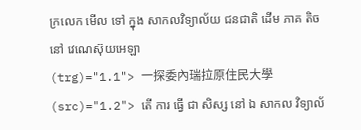ក្រលេក មើល ទៅ ក្នុង សាកលវិទ្យាល័យ ជនជាតិ ដើម ភាគ តិច នៅ វេណេស៊ុយអេឡា
(trg)="1.1"> 一探委內瑞拉原住民大學
(src)="1.2"> តើ ការ ធ្វើ ជា សិស្ស នៅ ឯ សាកល វិទ្យាល័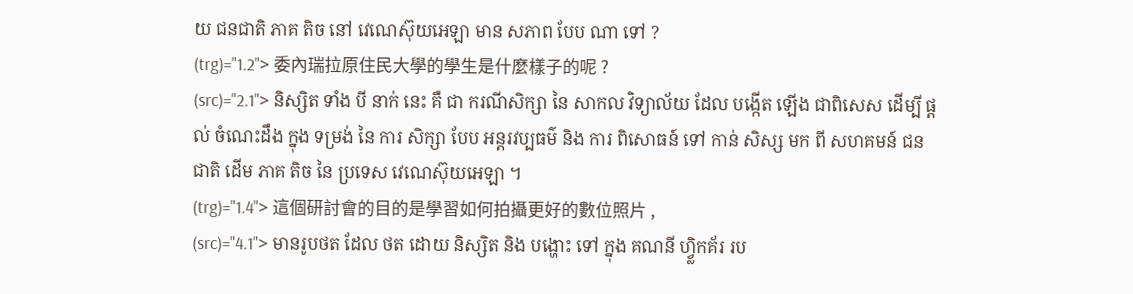យ ជនជាតិ ភាគ តិច នៅ វេណេស៊ុយអេឡា មាន សភាព បែប ណា ទៅ ?
(trg)="1.2"> 委內瑞拉原住民大學的學生是什麼樣子的呢 ?
(src)="2.1"> និស្សិត ទាំង បី នាក់ នេះ គឺ ជា ករណីសិក្សា នៃ សាកល វិទ្យាល័យ ដែល បង្កើត ឡើង ជាពិសេស ដើម្បី ផ្ដល់ ចំណេះដឹង ក្នុង ទម្រង់ នៃ ការ សិក្សា បែប អន្តរវប្បធម៌ និង ការ ពិសោធន៍ ទៅ កាន់ សិស្ស មក ពី សហគមន៍ ជនជាតិ ដើម ភាគ តិច នៃ ប្រទេស វេណេស៊ុយអេឡា ។
(trg)="1.4"> 這個研討會的目的是學習如何拍攝更好的數位照片 ,
(src)="4.1"> មានរូបថត ដែល ថត ដោយ និស្សិត និង បង្ហោះ ទៅ ក្នុង គណនី ហ្វ្លិកគ័រ រប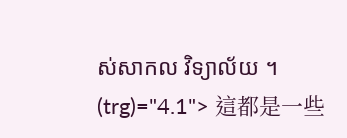ស់សាកល វិទ្យាល័យ ។
(trg)="4.1"> 這都是一些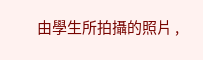由學生所拍攝的照片 ,